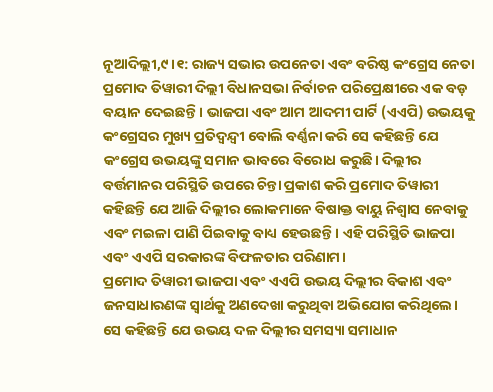ନୂଆଦିଲ୍ଲୀ,୯।୧: ରାଜ୍ୟ ସଭାର ଉପନେତା ଏବଂ ବରିଷ୍ଠ କଂଗ୍ରେସ ନେତା ପ୍ରମୋଦ ତିୱାରୀ ଦିଲ୍ଲୀ ବିଧାନସଭା ନିର୍ବାଚନ ପରିପ୍ରେକ୍ଷୀରେ ଏକ ବଡ଼ ବୟାନ ଦେଇଛନ୍ତି। ଭାଜପା ଏବଂ ଆମ ଆଦମୀ ପାର୍ଟି (ଏଏପି) ଉଭୟକୁ କଂଗ୍ରେସର ମୁଖ୍ୟ ପ୍ରତିଦ୍ୱନ୍ଦ୍ୱୀ ବୋଲି ବର୍ଣ୍ଣନା କରି ସେ କହିଛନ୍ତି ଯେ କଂଗ୍ରେସ ଉଭୟଙ୍କୁ ସମାନ ଭାବରେ ବିରୋଧ କରୁଛି। ଦିଲ୍ଲୀର ବର୍ତ୍ତମାନର ପରିସ୍ଥିତି ଉପରେ ଚିନ୍ତା ପ୍ରକାଶ କରି ପ୍ରମୋଦ ତିୱାରୀ କହିଛନ୍ତି ଯେ ଆଜି ଦିଲ୍ଲୀର ଲୋକମାନେ ବିଷାକ୍ତ ବାୟୁ ନିଶ୍ୱାସ ନେବାକୁ ଏବଂ ମଇଳା ପାଣି ପିଇବାକୁ ବାଧ୍ୟ ହେଉଛନ୍ତି। ଏହି ପରିସ୍ଥିତି ଭାଜପା ଏବଂ ଏଏପି ସରକାରଙ୍କ ବିଫଳତାର ପରିଣାମ।
ପ୍ରମୋଦ ତିୱାରୀ ଭାଜପା ଏବଂ ଏଏପି ଉଭୟ ଦିଲ୍ଲୀର ବିକାଶ ଏବଂ ଜନସାଧାରଣଙ୍କ ସ୍ବାର୍ଥକୁ ଅଣଦେଖା କରୁଥିବା ଅଭିଯୋଗ କରିଥିଲେ। ସେ କହିଛନ୍ତି ଯେ ଉଭୟ ଦଳ ଦିଲ୍ଲୀର ସମସ୍ୟା ସମାଧାନ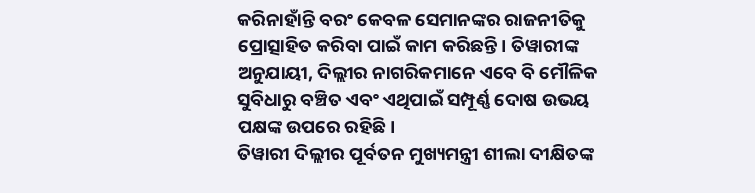କରିନାହାଁନ୍ତି ବରଂ କେବଳ ସେମାନଙ୍କର ରାଜନୀତିକୁ ପ୍ରୋତ୍ସାହିତ କରିବା ପାଇଁ କାମ କରିଛନ୍ତି। ତିୱାରୀଙ୍କ ଅନୁଯାୟୀ, ଦିଲ୍ଲୀର ନାଗରିକମାନେ ଏବେ ବି ମୌଳିକ ସୁବିଧାରୁ ବଞ୍ଚିତ ଏବଂ ଏଥିପାଇଁ ସମ୍ପୂର୍ଣ୍ଣ ଦୋଷ ଉଭୟ ପକ୍ଷଙ୍କ ଉପରେ ରହିଛି।
ତିୱାରୀ ଦିଲ୍ଲୀର ପୂର୍ବତନ ମୁଖ୍ୟମନ୍ତ୍ରୀ ଶୀଲା ଦୀକ୍ଷିତଙ୍କ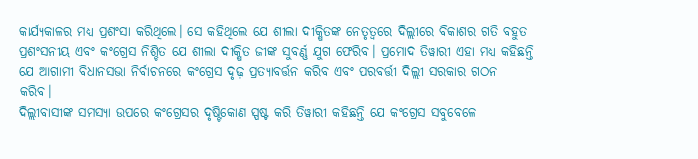କାର୍ଯ୍ୟକାଳର ମଧ୍ୟ ପ୍ରଶଂସା କରିଥିଲେ। ସେ କହିଥିଲେ ଯେ ଶୀଲା ଦୀକ୍ଷିତଙ୍କ ନେତୃତ୍ୱରେ ଦିଲ୍ଲୀରେ ବିକାଶର ଗତି ବହୁତ ପ୍ରଶଂସନୀୟ ଏବଂ କଂଗ୍ରେସ ନିଶ୍ଚିତ ଯେ ଶୀଲା ଦୀକ୍ଷିତ ଜୀଙ୍କ ସୁବର୍ଣ୍ଣ ଯୁଗ ଫେରିବ। ପ୍ରମୋଦ ତିୱାରୀ ଏହା ମଧ୍ୟ କହିଛନ୍ତି ଯେ ଆଗାମୀ ବିଧାନସଭା ନିର୍ବାଚନରେ କଂଗ୍ରେସ ଦୃଢ଼ ପ୍ରତ୍ୟାବର୍ତ୍ତନ କରିବ ଏବଂ ପରବର୍ତ୍ତୀ ଦିଲ୍ଲୀ ସରକାର ଗଠନ କରିବ।
ଦିଲ୍ଲୀବାସୀଙ୍କ ସମସ୍ୟା ଉପରେ କଂଗ୍ରେସର ଦୃଷ୍ଟିକୋଣ ସ୍ପଷ୍ଟ କରି ତିୱାରୀ କହିଛନ୍ତି ଯେ କଂଗ୍ରେସ ସବୁବେଳେ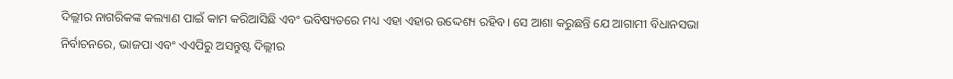ଦିଲ୍ଲୀର ନାଗରିକଙ୍କ କଲ୍ୟାଣ ପାଇଁ କାମ କରିଆସିଛି ଏବଂ ଭବିଷ୍ୟତରେ ମଧ୍ୟ ଏହା ଏହାର ଉଦ୍ଦେଶ୍ୟ ରହିବ। ସେ ଆଶା କରୁଛନ୍ତି ଯେ ଆଗାମୀ ବିଧାନସଭା ନିର୍ବାଚନରେ, ଭାଜପା ଏବଂ ଏଏପିରୁ ଅସନ୍ତୁଷ୍ଟ ଦିଲ୍ଲୀର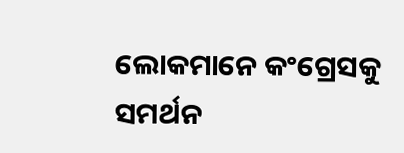ଲୋକମାନେ କଂଗ୍ରେସକୁ ସମର୍ଥନ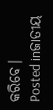କରିବେ।
Posted inଜାତୀୟ